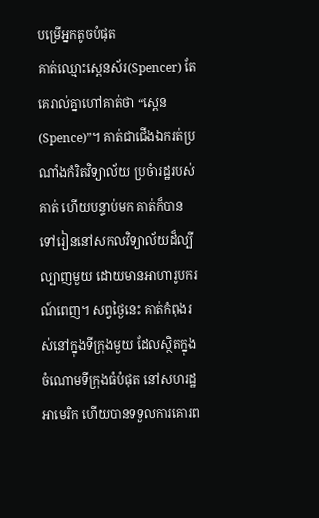បម្រើអ្នកតូចបំផុត
គាត់ឈ្មោះស្ពេនស័រ(Spencer) តែគេរាល់គ្នាហៅគាត់ថា “ស្ពេន(Spence)”។ គាត់ជាជើងឯករត់ប្រណាំងកំរិតវិទ្យាល័យ ប្រចំារដ្ឋរបស់គាត់ ហើយបន្ទាប់មក គាត់ក៏បានទៅរៀននៅសកលវិទ្យាល័យដ៏ល្បីល្បាញមួយ ដោយមានអាហារូបករណ៍ពេញ។ សព្វថ្ងៃនេះ គាត់កំពុងរស់នៅក្នុងទីក្រុងមួយ ដែលស្ថិតក្នុងចំណោមទីក្រុងធំបំផុត នៅសហរដ្ឋអាមេរិក ហើយបានទទួលការគោរព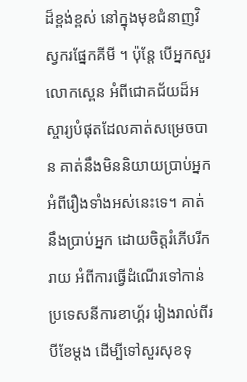ដ៏ខ្ពង់ខ្ពស់ នៅក្នុងមុខជំនាញវិស្វករផ្នែកគីមី ។ ប៉ុន្តែ បើអ្នកសួរលោកស្ពេន អំពីជោគជ័យដ៏អស្ចារ្យបំផុតដែលគាត់សម្រេចបាន គាត់នឹងមិននិយាយប្រាប់អ្នក អំពីរឿងទាំងអស់នេះទេ។ គាត់នឹងប្រាប់អ្នក ដោយចិត្តរំភើបរីករាយ អំពីការធ្វើដំណើរទៅកាន់ប្រទេសនីការខាហ្គ័រ រៀងរាល់ពីរបីខែម្តង ដើម្បីទៅសួរសុខទុ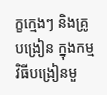ក្ខក្មេងៗ និងគ្រូបង្រៀន ក្នុងកម្មវិធីបង្រៀនមួ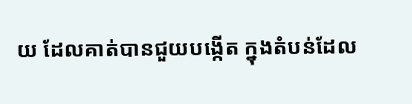យ ដែលគាត់បានជួយបង្កើត ក្នុងតំបន់ដែល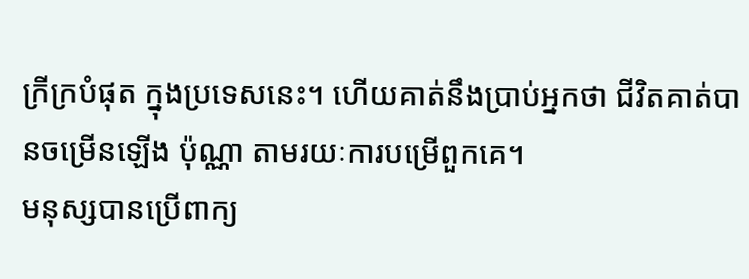ក្រីក្របំផុត ក្នុងប្រទេសនេះ។ ហើយគាត់នឹងប្រាប់អ្នកថា ជីវិតគាត់បានចម្រើនឡើង ប៉ុណ្ណា តាមរយៈការបម្រើពួកគេ។
មនុស្សបានប្រើពាក្យ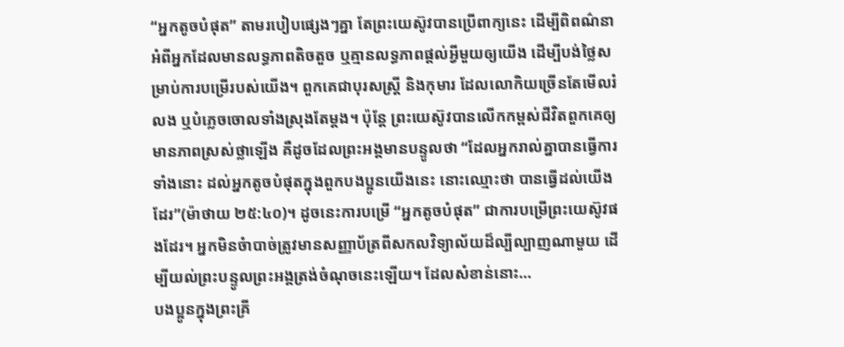“អ្នកតូចបំផុត” តាមរបៀបផ្សេងៗគ្នា តែព្រះយេស៊ូវបានប្រើពាក្យនេះ ដើម្បីពិពណ៌នា អំពីអ្នកដែលមានលទ្ធភាពតិចតួច ឬគ្មានលទ្ធភាពផ្តល់អ្វីមួយឲ្យយើង ដើម្បីបង់ថ្លៃសម្រាប់ការបម្រើរបស់យើង។ ពួកគេជាបុរសស្រ្តី និងកុមារ ដែលលោកិយច្រើនតែមើលរំលង ឬបំភ្លេចចោលទាំងស្រុងតែម្តង។ ប៉ុន្តែ ព្រះយេស៊ូវបានលើកកម្ពស់ជីវិតពួកគេឲ្យមានភាពស្រស់ថ្លាឡើង គឺដូចដែលព្រះអង្គមានបន្ទូលថា “ដែលអ្នករាល់គ្នាបានធ្វើការទាំងនោះ ដល់អ្នកតូចបំផុតក្នុងពួកបងប្អូនយើងនេះ នោះឈ្មោះថា បានធ្វើដល់យើងដែរ”(ម៉ាថាយ ២៥:៤០)។ ដូចនេះការបម្រើ “អ្នកតូចបំផុត” ជាការបម្រើព្រះយេស៊ូវផងដែរ។ អ្នកមិនចំាបាច់ត្រូវមានសញ្ញាប័ត្រពីសកលវិទ្យាល័យដ៏ល្បីល្បាញណាមួយ ដើម្បីយល់ព្រះបន្ទូលព្រះអង្គត្រង់ចំណុចនេះឡើយ។ ដែលសំខាន់នោះ…
បងប្អូនក្នុងព្រះគ្រី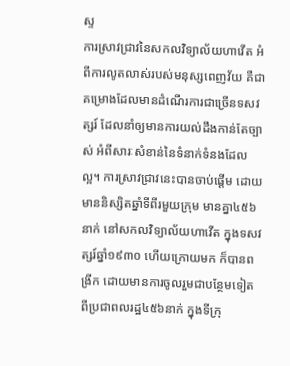ស្ទ
ការស្រាវជ្រាវនៃសកលវិទ្យាល័យហាវើត អំពីការលូតលាស់របស់មនុស្សពេញវ័យ គឺជាគម្រោងដែលមានដំណើរការជាច្រើនទសវត្សរ៍ ដែលនាំឲ្យមានការយល់ដឹងកាន់តែច្បាស់ អំពីសារៈសំខាន់នៃទំនាក់ទំនងដែលល្អ។ ការស្រាវជ្រាវនេះបានចាប់ផ្តើម ដោយមាននិស្សិតឆ្នាំទីពីរមួយក្រុម មានគ្នា៤៥៦នាក់ នៅសកលវិទ្យាល័យហាវើត ក្នុងទសវត្សរ៍ឆ្នាំ១៩៣០ ហើយក្រោយមក ក៏បានពង្រីក ដោយមានការចូលរួមជាបន្ថែមទៀត ពីប្រជាពលរដ្ឋ៤៥៦នាក់ ក្នុងទីក្រុ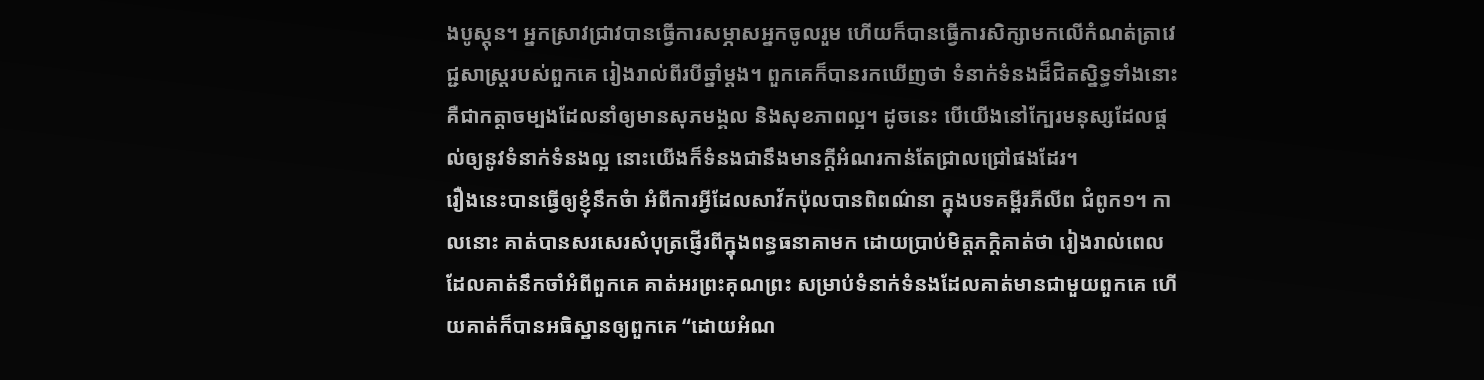ងបូស្តុន។ អ្នកស្រាវជ្រាវបានធ្វើការសម្ភាសអ្នកចូលរួម ហើយក៏បានធ្វើការសិក្សាមកលើកំណត់ត្រាវេជ្ជសាស្រ្តរបស់ពួកគេ រៀងរាល់ពីរបីឆ្នាំម្តង។ ពួកគេក៏បានរកឃើញថា ទំនាក់ទំនងដ៏ជិតស្និទ្ធទាំងនោះ គឺជាកត្តាចម្បងដែលនាំឲ្យមានសុភមង្គល និងសុខភាពល្អ។ ដូចនេះ បើយើងនៅក្បែរមនុស្សដែលផ្តល់ឲ្យនូវទំនាក់ទំនងល្អ នោះយើងក៏ទំនងជានឹងមានក្តីអំណរកាន់តែជ្រាលជ្រៅផងដែរ។
រឿងនេះបានធ្វើឲ្យខ្ញុំនឹកចំា អំពីការអ្វីដែលសាវ័កប៉ុលបានពិពណ៌នា ក្នុងបទគម្ពីរភីលីព ជំពូក១។ កាលនោះ គាត់បានសរសេរសំបុត្រផ្ញើរពីក្នុងពន្ធធនាគាមក ដោយប្រាប់មិត្តភក្តិគាត់ថា រៀងរាល់ពេលដែលគាត់នឹកចាំអំពីពួកគេ គាត់អរព្រះគុណព្រះ សម្រាប់ទំនាក់ទំនងដែលគាត់មានជាមួយពួកគេ ហើយគាត់ក៏បានអធិស្ឋានឲ្យពួកគេ “ដោយអំណ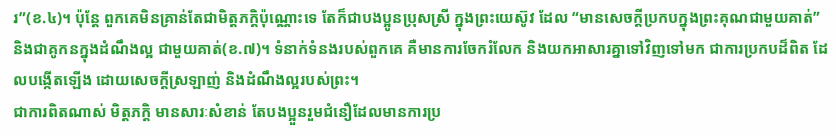រ”(ខ.៤)។ ប៉ុន្តែ ពួកគេមិនគ្រាន់តែជាមិត្តភក្តិប៉ុណ្ណោះទេ តែក៏ជាបងប្អូនប្រុសស្រី ក្នុងព្រះយេស៊ូវ ដែល “មានសេចក្តីប្រកបក្នុងព្រះគុណជាមួយគាត់” និងជាគូកនក្នុងដំណឹងល្អ ជាមួយគាត់(ខ.៧)។ ទំនាក់ទំនងរបស់ពួកគេ គឺមានការចែករំលែក និងយកអាសារគ្នាទៅវិញទៅមក ជាការប្រកបដ៏ពិត ដែលបង្កើតឡើង ដោយសេចក្តីស្រឡាញ់ និងដំណឹងល្អរបស់ព្រះ។
ជាការពិតណាស់ មិត្តភក្តិ មានសារៈសំខាន់ តែបងប្អួនរួមជំនឿដែលមានការប្រ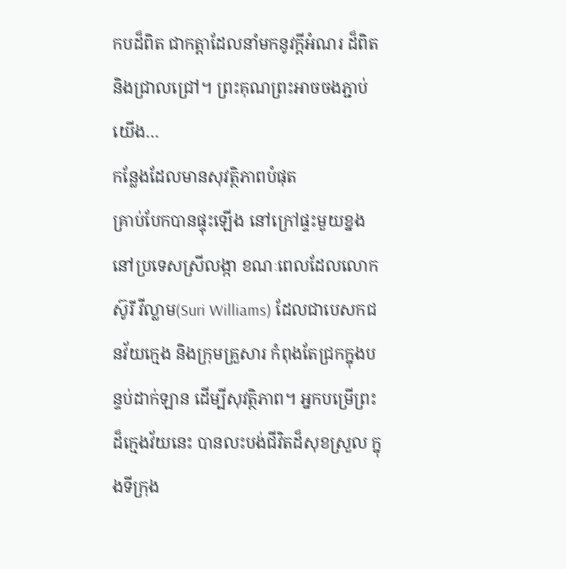កបដ៏ពិត ជាកត្តាដែលនាំមកនូវក្តីអំណរ ដ៏ពិត និងជ្រាលជ្រៅ។ ព្រះគុណព្រះអាចចងភ្ជាប់យើង…
កន្លែងដែលមានសុវត្ថិភាពបំផុត
គ្រាប់បែកបានផ្ទុះឡើង នៅក្រៅផ្ទះមួយខ្នង នៅប្រទេសស្រីលង្កា ខណៈពេលដែលលោកស៊ូរី វីល្លាម(Suri Williams) ដែលជាបេសកជនវ័យក្មេង និងក្រុមគ្រួសារ កំពុងតែជ្រកក្នុងបន្ទប់ដាក់ឡាន ដើម្បីសុវត្ថិភាព។ អ្នកបម្រើព្រះដ៏ក្មេងវ័យនេះ បានលះបង់ជីវិតដ៏សុខស្រួល ក្នុងទីក្រុង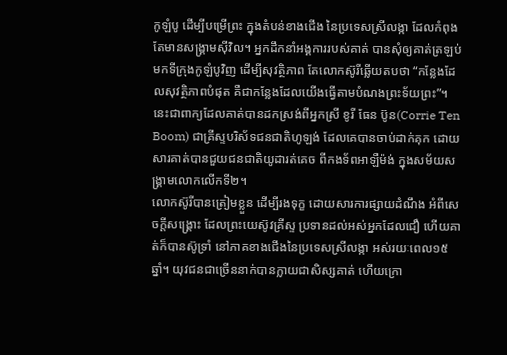កូឡំបូ ដើម្បីបម្រើព្រះ ក្នុងតំបន់ខាងជើង នៃប្រទេសស្រីលង្កា ដែលកំពុងតែមានសង្រ្គាមស៊ីវិល។ អ្នកដឹកនាំអង្គការរបស់គាត់ បានសុំឲ្យគាត់ត្រឡប់មកទីក្រុងកូឡំបូវិញ ដើម្បីសុវត្ថិភាព តែលោកស៊ូរីឆ្លើយតបថា “កន្លែងដែលសុវត្ថិភាពបំផុត គឺជាកន្លែងដែលយើងធ្វើតាមបំណងព្រះទ័យព្រះ”។ នេះជាពាក្យដែលគាត់បានដកស្រង់ពីអ្នកស្រី ខូរី ធែន ប៊ូន(Corrie Ten Boom) ជាគ្រីស្ទបរិស័ទជនជាតិហូឡង់ ដែលគេបានចាប់ដាក់គុក ដោយសារគាត់បានជួយជនជាតិយូដារត់គេច ពីកងទ័ពអាឡឺម៉ង់ ក្នុងសម័យសង្រ្គាមលោកលើកទី២។
លោកស៊ូរីបានត្រៀមខ្លួន ដើម្បីរងទុក្ខ ដោយសារការផ្សាយដំណឹង អំពីសេចក្តីសង្រ្គោះ ដែលព្រះយេស៊ូវគ្រីស្ទ ប្រទានដល់អស់អ្នកដែលជឿ ហើយគាត់ក៏បានស៊ូទ្រាំ នៅភាគខាងជើងនៃប្រទេសស្រីលង្កា អស់រយៈពេល១៥ឆ្នាំ។ យុវជនជាច្រើននាក់បានក្លាយជាសិស្សគាត់ ហើយក្រោ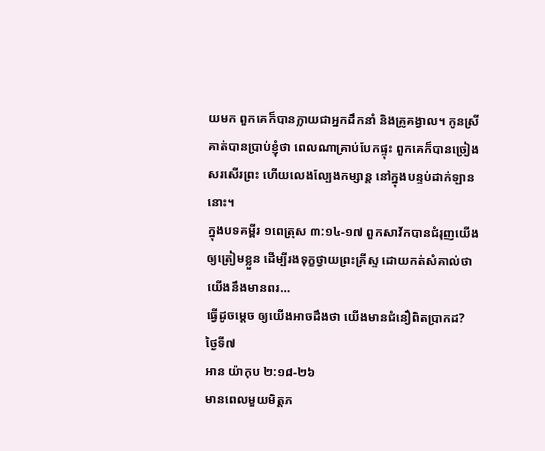យមក ពួកគេក៏បានក្លាយជាអ្នកដឹកនាំ និងគ្រូគង្វាល។ កូនស្រីគាត់បានប្រាប់ខ្ញុំថា ពេលណាគ្រាប់បែកផ្ទុះ ពួកគេក៏បានច្រៀងសរសើរព្រះ ហើយលេងល្បែងកម្សាន្ត នៅក្នុងបន្ទប់ដាក់ឡាននោះ។
ក្នុងបទគម្ពីរ ១ពេត្រុស ៣:១៤-១៧ ពួកសាវ័កបានជំរុញយើង ឲ្យត្រៀមខ្លួន ដើម្បីរងទុក្ខថ្វាយព្រះគ្រីស្ទ ដោយកត់សំគាល់ថា យើងនឹងមានពរ…
ធ្វើដូចម្តេច ឲ្យយើងអាចដឹងថា យើងមានជំនឿពិតប្រាកដ?
ថ្ងៃទី៧
អាន យ៉ាកុប ២:១៨-២៦
មានពេលមួយមិត្តភ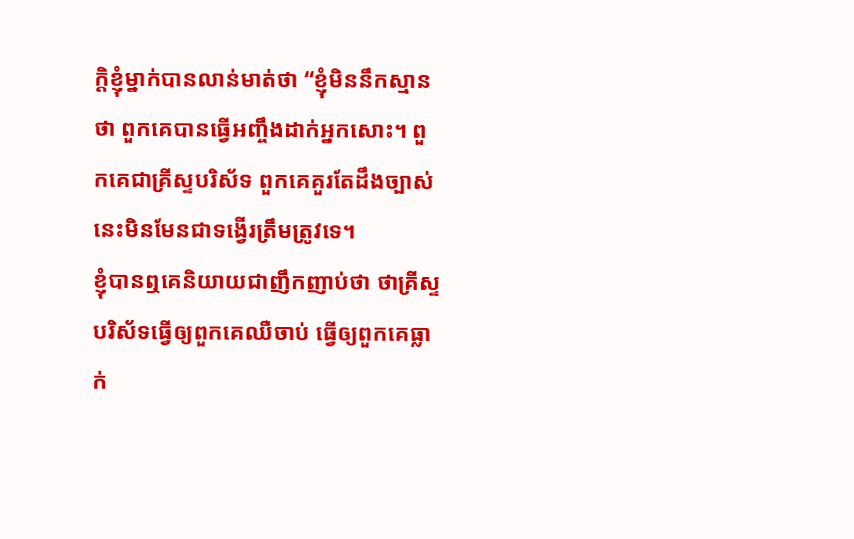ក្តិខ្ញុំម្នាក់បានលាន់មាត់ថា “ខ្ញុំមិននឹកស្មានថា ពួកគេបានធ្វើអញ្ចឹងដាក់អ្នកសោះ។ ពួកគេជាគ្រីស្ទបរិស័ទ ពួកគេគួរតែដឹងច្បាស់ នេះមិនមែនជាទង្វើរត្រឹមត្រូវទេ។
ខ្ញុំបានឮគេនិយាយជាញឹកញាប់ថា ថាគ្រីស្ទបរិស័ទធ្វើឲ្យពួកគេឈឺចាប់ ធ្វើឲ្យពួកគេធ្លាក់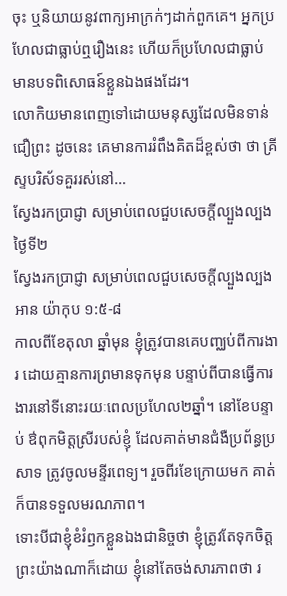ចុះ ឬនិយាយនូវពាក្យអាក្រក់ៗដាក់ពួកគេ។ អ្នកប្រហែលជាធ្លាប់ឮរឿងនេះ ហើយក៏ប្រហែលជាធ្លាប់មានបទពិសោធន៍ខ្លួនឯងផងដែរ។
លោកិយមានពេញទៅដោយមនុស្សដែលមិនទាន់ជឿព្រះ ដូចនេះ គេមានការរំពឹងគិតដ៏ខ្ពស់ថា ថា គ្រីស្ទបរិស័ទគួររស់នៅ…
ស្វែងរកប្រាជ្ញា សម្រាប់ពេលជួបសេចក្តីល្បួងល្បង
ថ្ងៃទី២
ស្វែងរកប្រាជ្ញា សម្រាប់ពេលជួបសេចក្តីល្បួងល្បង
អាន យ៉ាកុប ១:៥-៨
កាលពីខែតុលា ឆ្នាំមុន ខ្ញុំត្រូវបានគេបញ្ឈប់ពីការងារ ដោយគ្មានការព្រមានទុកមុន បន្ទាប់ពីបានធ្វើការងារនៅទីនោះរយៈពេលប្រហែល២ឆ្នាំ។ នៅខែបន្ទាប់ ឳពុកមិត្តស្រីរបស់ខ្ញុំ ដែលគាត់មានជំងឺប្រព័ន្ធប្រសាទ ត្រូវចូលមន្ទីរពេទ្យ។ រួចពីរខែក្រោយមក គាត់ក៏បានទទួលមរណភាព។
ទោះបីជាខ្ញុំខំរំឭកខ្លួនឯងជានិច្ចថា ខ្ញុំត្រូវតែទុកចិត្តព្រះយ៉ាងណាក៏ដោយ ខ្ញុំនៅតែចង់សារភាពថា រ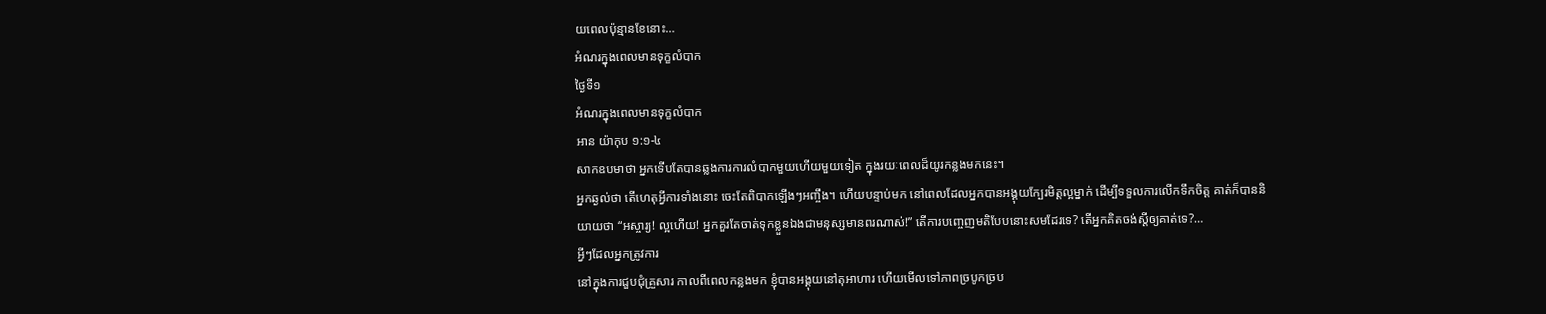យពេលប៉ុន្មានខែនោះ…
អំណរក្នុងពេលមានទុក្ខលំបាក
ថ្ងៃទី១
អំណរក្នុងពេលមានទុក្ខលំបាក
អាន យ៉ាកុប ១:១-៤
សាកឧបមាថា អ្នកទើបតែបានឆ្លងការការលំបាកមួយហើយមួយទៀត ក្នុងរយៈពេលដ៏យូរកន្លងមកនេះ។
អ្នកឆ្ងល់ថា តើហេតុអ្វីការទាំងនោះ ចេះតែពិបាកឡើងៗអញ្ចឹង។ ហើយបន្ទាប់មក នៅពេលដែលអ្នកបានអង្គុយក្បែរមិត្តល្អម្នាក់ ដើម្បីទទួលការលើកទឹកចិត្ត គាត់ក៏បាននិយាយថា “អស្ចារ្យ! ល្អហើយ! អ្នកគួរតែចាត់ទុកខ្លួនឯងជាមនុស្សមានពរណាស់!” តើការបញ្ចេញមតិបែបនោះសមដែរទេ? តើអ្នកគិតចង់ស្តីឲ្យគាត់ទេ?…
អ្វីៗដែលអ្នកត្រូវការ
នៅក្នុងការជួបជុំគ្រួសារ កាលពីពេលកន្លងមក ខ្ញុំបានអង្គុយនៅតុអាហារ ហើយមើលទៅភាពច្របូកច្រប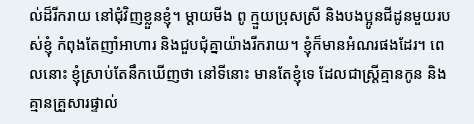ល់ដ៏រីករាយ នៅជុំវិញខ្លួនខ្ញុំ។ ម្តាយមីង ពូ ក្មួយប្រុសស្រី និងបងប្អូនជីដូនមួយរបស់ខ្ញុំ កំពុងតែញាំអាហារ និងជួបជុំគ្នាយ៉ាងរីករាយ។ ខ្ញុំក៏មានអំណរផងដែរ។ ពេលនោះ ខ្ញុំស្រាប់តែនឹកឃើញថា នៅទីនោះ មានតែខ្ញុំទេ ដែលជាស្រ្តីគ្មានកូន និងគ្មានគ្រួសារផ្ទាល់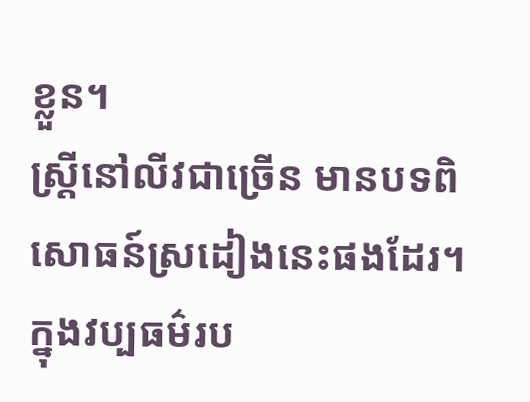ខ្លួន។
ស្រ្តីនៅលីវជាច្រើន មានបទពិសោធន៍ស្រដៀងនេះផងដែរ។ ក្នុងវប្បធម៌រប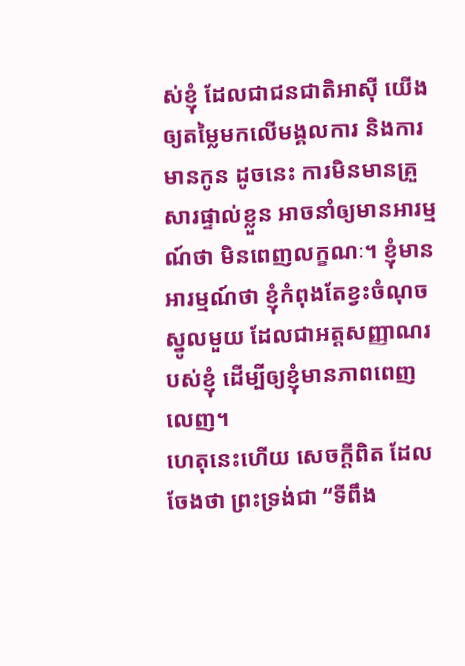ស់ខ្ញុំ ដែលជាជនជាតិអាស៊ី យើងឲ្យតម្លៃមកលើមង្គលការ និងការមានកូន ដូចនេះ ការមិនមានគ្រួសារផ្ទាល់ខ្លួន អាចនាំឲ្យមានអារម្មណ៍ថា មិនពេញលក្ខណៈ។ ខ្ញុំមានអារម្មណ៍ថា ខ្ញុំកំពុងតែខ្វះចំណុចស្នូលមួយ ដែលជាអត្តសញ្ញាណរបស់ខ្ញុំ ដើម្បីឲ្យខ្ញុំមានភាពពេញលេញ។
ហេតុនេះហើយ សេចក្តីពិត ដែលចែងថា ព្រះទ្រង់ជា “ទីពឹង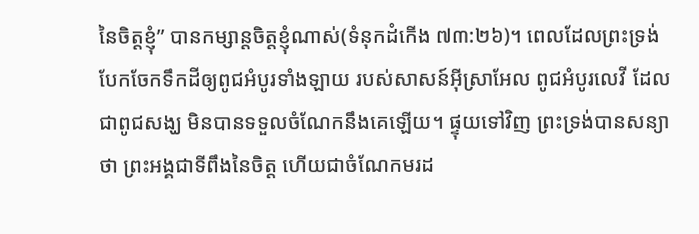នៃចិត្តខ្ញុំ” បានកម្សាន្តចិត្តខ្ញុំណាស់(ទំនុកដំកើង ៧៣:២៦)។ ពេលដែលព្រះទ្រង់បែកចែកទឹកដីឲ្យពូជអំបូរទាំងឡាយ របស់សាសន៍អ៊ីស្រាអែល ពូជអំបូរលេវី ដែលជាពូជសង្ឃ មិនបានទទួលចំណែកនឹងគេឡើយ។ ផ្ទុយទៅវិញ ព្រះទ្រង់បានសន្យាថា ព្រះអង្គជាទីពឹងនៃចិត្ត ហើយជាចំណែកមរដ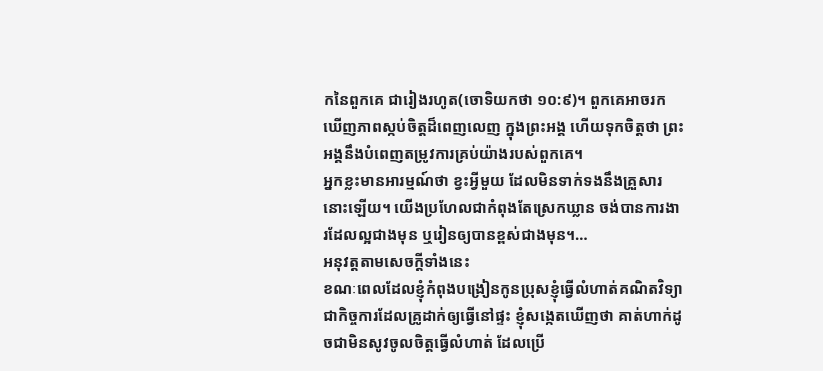កនៃពួកគេ ជារៀងរហូត(ចោទិយកថា ១០:៩)។ ពួកគេអាចរកឃើញភាពស្កប់ចិត្តដ៏ពេញលេញ ក្នុងព្រះអង្គ ហើយទុកចិត្តថា ព្រះអង្គនឹងបំពេញតម្រូវការគ្រប់យ៉ាងរបស់ពួកគេ។
អ្នកខ្លះមានអារម្មណ៍ថា ខ្វះអ្វីមួយ ដែលមិនទាក់ទងនឹងគ្រួសារនោះឡើយ។ យើងប្រហែលជាកំពុងតែស្រេកឃ្លាន ចង់បានការងារដែលល្អជាងមុន ឬរៀនឲ្យបានខ្ពស់ជាងមុន។…
អនុវត្តតាមសេចក្តីទាំងនេះ
ខណៈពេលដែលខ្ញុំកំពុងបង្រៀនកូនប្រុសខ្ញុំធ្វើលំហាត់គណិតវិទ្យា ជាកិច្ចការដែលគ្រូដាក់ឲ្យធ្វើនៅផ្ទះ ខ្ញុំសង្កេតឃើញថា គាត់ហាក់ដូចជាមិនសូវចូលចិត្តធ្វើលំហាត់ ដែលប្រើ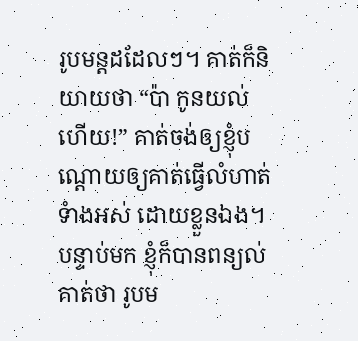រូបមន្តដដែលៗ។ គាត់ក៏និយាយថា “ប៉ា កូនយល់ហើយ!” គាត់ចង់ឲ្យខ្ញុំបណ្តោយឲ្យគាត់ធ្វើលំហាត់ទំាងអស់ ដោយខ្លួនឯង។ បន្ទាប់មក ខ្ញុំក៏បានពន្យល់គាត់ថា រូបម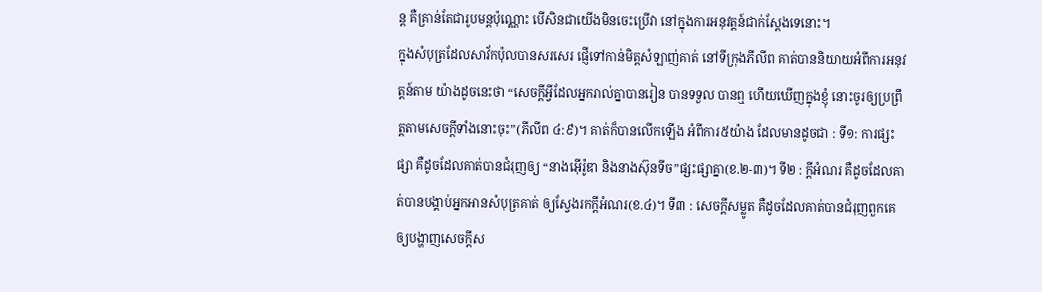ន្ត គឺគ្រាន់តែជារូបមន្តប៉ុណ្ណោះ បើសិនជាយើងមិនចេះប្រើវា នៅក្នុងការអនុវត្តន៍ជាក់ស្តែងទេនោះ។
ក្នុងសំបុត្រដែលសាវ័កប៉ុលបានសរសេរ ផ្ញើទៅកាន់មិត្តសំឡាញ់គាត់ នៅទីក្រុងភីលីព គាត់បាននិយាយអំពីការអនុវត្តន៍តាម យ៉ាងដូចនេះថា “សេចក្តីអ្វីដែលអ្នករាល់គ្នាបានរៀន បានទទួល បានឮ ហើយឃើញក្នុងខ្ញុំ នោះចូរឲ្យប្រព្រឹត្តតាមសេចក្តីទាំងនោះចុះ”(ភីលីព ៤:៩)។ គាត់ក៏បានលើកឡើង អំពីការ៥យ៉ាង ដែលមានដូចជា : ទី១: ការផ្សះផ្សា គឺដូចដែលគាត់បានជំរុញឲ្យ “នាងអ៊ើរ៉ូឌា និងនាងស៊ុនទីច”ផ្សះផ្សាគ្នា(ខ.២-៣)។ ទី២ : ក្តីអំណរ គឺដូចដែលគាត់បានបង្គាប់អ្នកអានសំបុត្រគាត់ ឲ្យស្វែងរកក្តីអំណរ(ខ.៤)។ ទី៣ : សេចក្តីសម្លូត គឺដូចដែលគាត់បានជំរុញពួកគេ ឲ្យបង្ហាញសេចក្តីស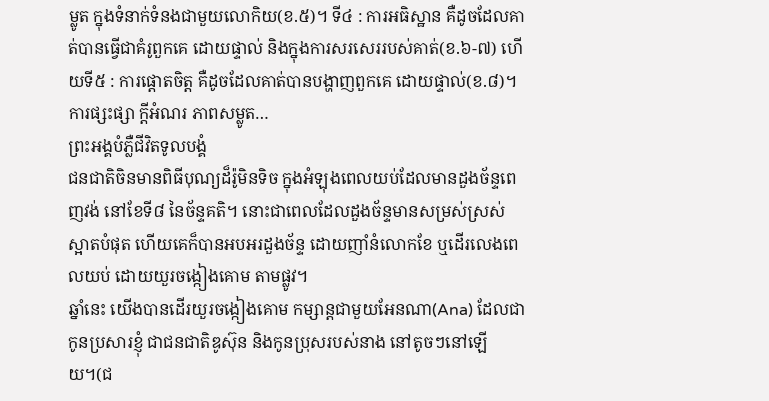ម្លូត ក្នុងទំនាក់ទំនងជាមួយលោកិយ(ខ.៥)។ ទី៤ : ការអធិស្ឋាន គឺដូចដែលគាត់បានធ្វើជាគំរូពួកគេ ដោយផ្ទាល់ និងក្នុងការសរសេររបស់គាត់(ខ.៦-៧) ហើយទី៥ : ការផ្តោតចិត្ត គឺដូចដែលគាត់បានបង្ហាញពួកគេ ដោយផ្ទាល់(ខ.៨)។ ការផ្សះផ្សា ក្តីអំណរ ភាពសម្លូត…
ព្រះអង្គបំភ្លឺជីវិតទូលបង្គំ
ជនជាតិចិនមានពិធីបុណ្យដ៏រ៉ូមិនទិច ក្នុងអំឡុងពេលយប់ដែលមានដួងច័ន្ទពេញវង់ នៅខែទី៨ នៃច័ន្ទគតិ។ នោះជាពេលដែលដួងច័ន្ទមានសម្រស់ស្រស់ស្អាតបំផុត ហើយគេក៏បានអបអរដួងច័ន្ទ ដោយញាំនំលោកខែ ឬដើរលេងពេលយប់ ដោយយួរចង្កៀងគោម តាមផ្លូវ។
ឆ្នាំនេះ យើងបានដើរយួរចង្កៀងគោម កម្សាន្តជាមួយអែនណា(Ana) ដែលជាកូនប្រសារខ្ញុំ ជាជនជាតិឌូស៊ុន និងកូនប្រុសរបស់នាង នៅតូចៗនៅឡើយ។(ជ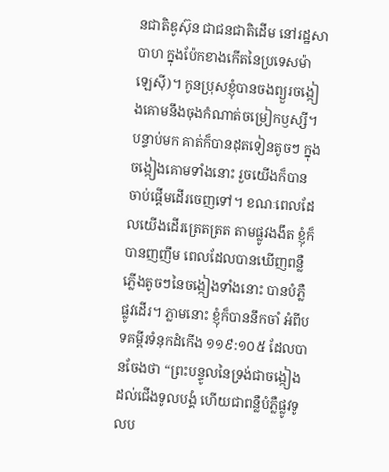នជាតិឌូស៊ុន ជាជនជាតិដើម នៅរដ្ឋសាបាហ ក្នុងប៉ែកខាងកើតនៃប្រទេសម៉ាឡេស៊ី)។ កូនប្រុសខ្ញុំបានចងព្យួរចង្កៀងគោមនឹងចុងកំណាត់ចម្រៀកឫស្សី។ បន្ទាប់មក គាត់ក៏បានដុតទៀនតូចៗ ក្នុងចង្កៀងគោមទាំងនោះ រួចយើងក៏បានចាប់ផ្តើមដើរចេញទៅ។ ខណៈពេលដែលយើងដើរត្រេតត្រត តាមផ្លូវងងឹត ខ្ញុំក៏បានញញឹម ពេលដែលបានឃើញពន្លឺភ្លើងតូចៗនៃចង្កៀងទាំងនោះ បានបំភ្លឺផ្លូវដើរ។ ភ្លាមនោះ ខ្ញុំក៏បាននឹកចាំ អំពីបទគម្ពីរទំនុកដំកើង ១១៩:១០៥ ដែលបានចែងថា “ព្រះបន្ទូលនៃទ្រង់ជាចង្កៀងដល់ជើងទូលបង្គំ ហើយជាពន្លឺបំភ្លឺផ្លូវទូលប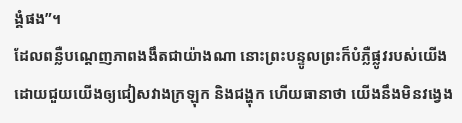ង្គំផង”។
ដែលពន្លឺបណ្តេញភាពងងឹតជាយ៉ាងណា នោះព្រះបន្ទូលព្រះក៏បំភ្លឺផ្លូវរបស់យើង ដោយជួយយើងឲ្យជៀសវាងក្រឡុក និងជង្ហុក ហើយធានាថា យើងនឹងមិនវង្វេង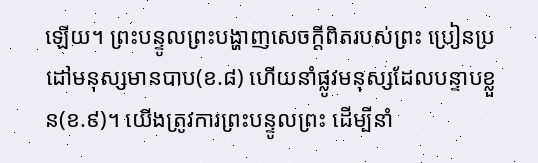ឡើយ។ ព្រះបន្ទូលព្រះបង្ហាញសេចក្តីពិតរបស់ព្រះ ប្រៀនប្រដៅមនុស្សមានបាប(ខ.៨) ហើយនាំផ្លូវមនុស្សដែលបន្ទាបខ្លួន(ខ.៩)។ យើងត្រូវការព្រះបន្ទូលព្រះ ដើម្បីនាំ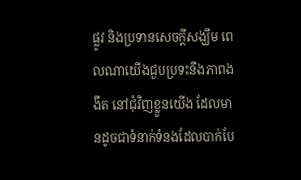ផ្លូវ និងប្រទានសេចក្តីសង្ឃឹម ពេលណាយើងជួបប្រទះនឹងភាពងងឹត នៅជុំវិញខ្លួនយើង ដែលមានដូចជាទំនាក់ទំនងដែលបាក់បែ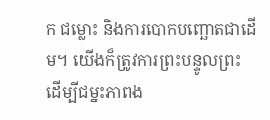ក ជម្លោះ និងការបោកបញ្ឆោតជាដើម។ យើងក៏ត្រូវការព្រះបន្ទូលព្រះ ដើម្បីជម្នះភាពង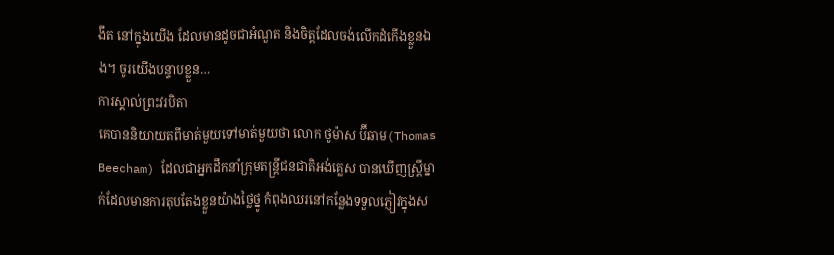ងឹត នៅក្នុងយើង ដែលមានដូចជាអំណួត និងចិត្តដែលចង់លើកដំកើងខ្លួនឯង។ ចូរយើងបន្ទាបខ្លួន…
ការស្គាល់ព្រះវរបិតា
គេបាននិយាយតពីមាត់មួយទៅមាត់មួយថា លោក ថូម៉ាស ប៊ីឆាម(Thomas Beecham) ដែលជាអ្នកដឹកនាំក្រុមតន្រ្តីជនជាតិអង់គ្លេស បានឃើញស្រ្តីម្នាក់ដែលមានការតុបតែងខ្លួនយ៉ាងថ្លៃថ្នូ កំពុងឈរនៅកន្លែងទទួលភ្ញៀវក្នុងស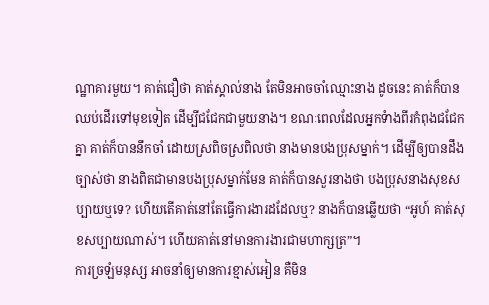ណ្ឋាគារមួយ។ គាត់ជឿថា គាត់ស្គាល់នាង តែមិនអាចចាំឈ្មោះនាង ដូចនេះ គាត់ក៏បានឈប់ដើរទៅមុខទៀត ដើម្បីជជែកជាមួយនាង។ ខណៈពេលដែលអ្នកទំាងពីរកំពុងជជែកគ្នា គាត់ក៏បាននឹកចាំ ដោយស្រពិចស្រពិលថា នាងមានបងប្រុសម្នាក់។ ដើម្បីឲ្យបានដឹងច្បាស់ថា នាងពិតជាមានបងប្រុសម្នាក់មែន គាត់ក៏បានសួរនាងថា បងប្រុសនាងសុខសប្បាយឬទេ? ហើយតើគាត់នៅតែធ្វើការងារដដែលឬ? នាងក៏បានឆ្លើយថា “អូហ៍ គាត់សុខសប្បាយណាស់។ ហើយគាត់នៅមានការងារជាមហាក្សត្រ”។
ការច្រឡំមនុស្ស អាចនាំឲ្យមានការខ្មាស់អៀន គឺមិន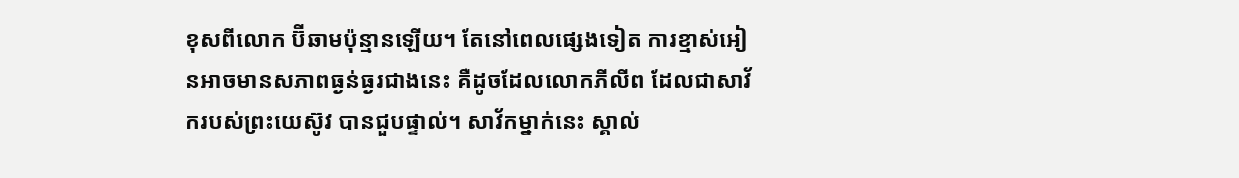ខុសពីលោក ប៊ីឆាមប៉ុន្មានឡើយ។ តែនៅពេលផ្សេងទៀត ការខ្មាស់អៀនអាចមានសភាពធ្ងន់ធ្ងរជាងនេះ គឺដូចដែលលោកភីលីព ដែលជាសាវ័ករបស់ព្រះយេស៊ូវ បានជួបផ្ទាល់។ សាវ័កម្នាក់នេះ ស្គាល់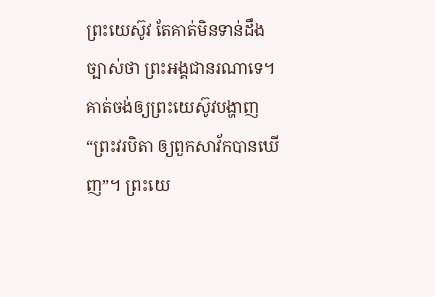ព្រះយេស៊ូវ តែគាត់មិនទាន់ដឹងច្បាស់ថា ព្រះអង្គជានរណាទេ។ គាត់ចង់ឲ្យព្រះយេស៊ូវបង្ហាញ “ព្រះវរបិតា ឲ្យពួកសាវ័កបានឃើញ”។ ព្រះយេ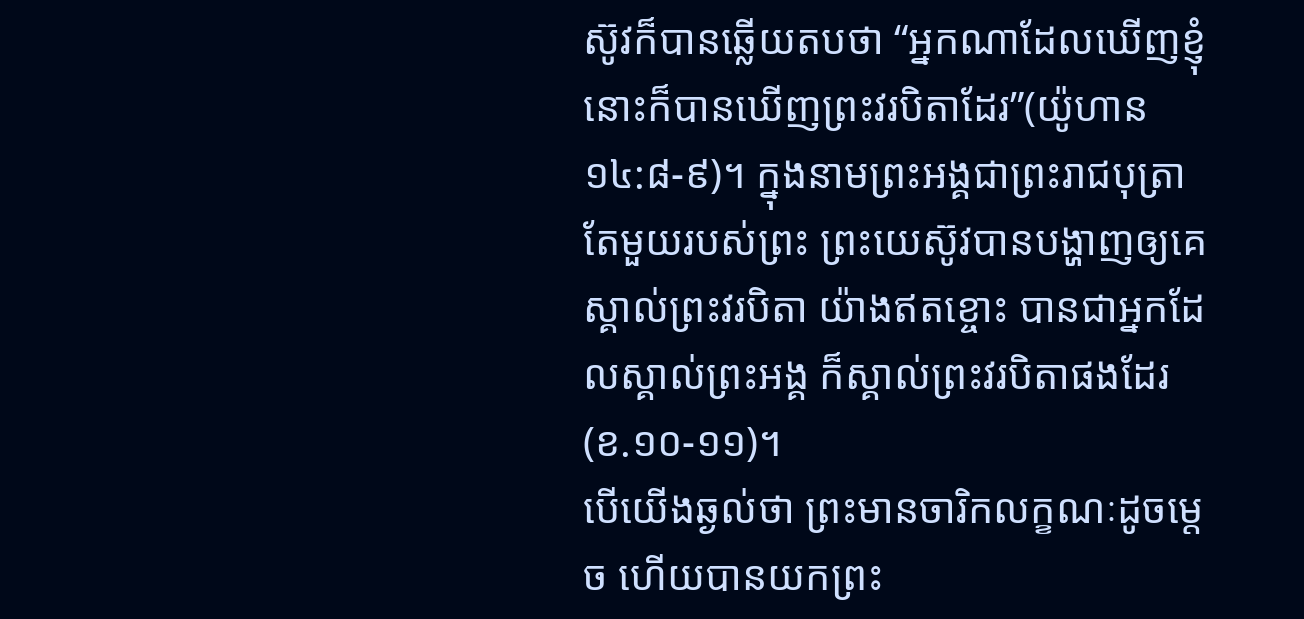ស៊ូវក៏បានឆ្លើយតបថា “អ្នកណាដែលឃើញខ្ញុំ នោះក៏បានឃើញព្រះវរបិតាដែរ”(យ៉ូហាន ១៤:៨-៩)។ ក្នុងនាមព្រះអង្គជាព្រះរាជបុត្រាតែមួយរបស់ព្រះ ព្រះយេស៊ូវបានបង្ហាញឲ្យគេស្គាល់ព្រះវរបិតា យ៉ាងឥតខ្ចោះ បានជាអ្នកដែលស្គាល់ព្រះអង្គ ក៏ស្គាល់ព្រះវរបិតាផងដែរ(ខ.១០-១១)។
បើយើងឆ្ងល់ថា ព្រះមានចារិកលក្ខណៈដូចម្តេច ហើយបានយកព្រះ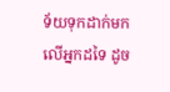ទ័យទុកដាក់មកលើអ្នកដទៃ ដូច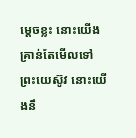ម្តេចខ្លះ នោះយើងគ្រាន់តែមើលទៅព្រះយេស៊ូវ នោះយើងនឹ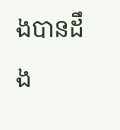ងបានដឹង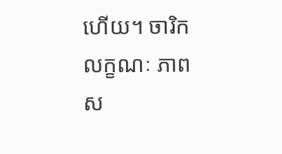ហើយ។ ចារិកលក្ខណៈ ភាពស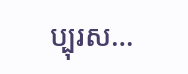ប្បុរស…